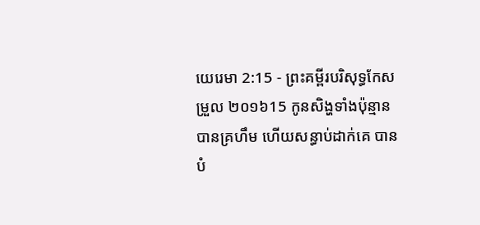យេរេមា 2:15 - ព្រះគម្ពីរបរិសុទ្ធកែសម្រួល ២០១៦15 កូនសិង្ហទាំងប៉ុន្មានបានគ្រហឹម ហើយសន្ធាប់ដាក់គេ បានបំ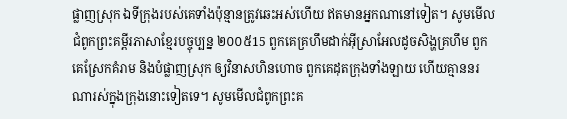ផ្លាញស្រុក ឯទីក្រុងរបស់គេទាំងប៉ុន្មានត្រូវឆេះអស់ហើយ ឥតមានអ្នកណានៅទៀត។ សូមមើលជំពូកព្រះគម្ពីរភាសាខ្មែរបច្ចុប្បន្ន ២០០៥15 ពួកគេគ្រហឹមដាក់អ៊ីស្រាអែលដូចសិង្ហគ្រហឹម ពួកគេស្រែកគំរាម និងបំផ្លាញស្រុក ឲ្យវិនាសហិនហោច ពួកគេដុតក្រុងទាំងឡាយ ហើយគ្មាននរណារស់ក្នុងក្រុងនោះទៀតទេ។ សូមមើលជំពូកព្រះគ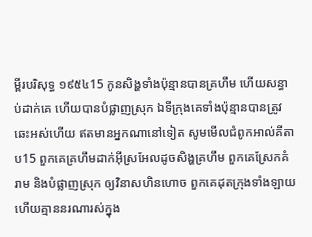ម្ពីរបរិសុទ្ធ ១៩៥៤15 កូនសិង្ហទាំងប៉ុន្មានបានគ្រហឹម ហើយសន្ធាប់ដាក់គេ ហើយបានបំផ្លាញស្រុក ឯទីក្រុងគេទាំងប៉ុន្មានបានត្រូវឆេះអស់ហើយ ឥតមានអ្នកណានៅទៀត សូមមើលជំពូកអាល់គីតាប15 ពួកគេគ្រហឹមដាក់អ៊ីស្រអែលដូចសិង្ហគ្រហឹម ពួកគេស្រែកគំរាម និងបំផ្លាញស្រុក ឲ្យវិនាសហិនហោច ពួកគេដុតក្រុងទាំងឡាយ ហើយគ្មាននរណារស់ក្នុង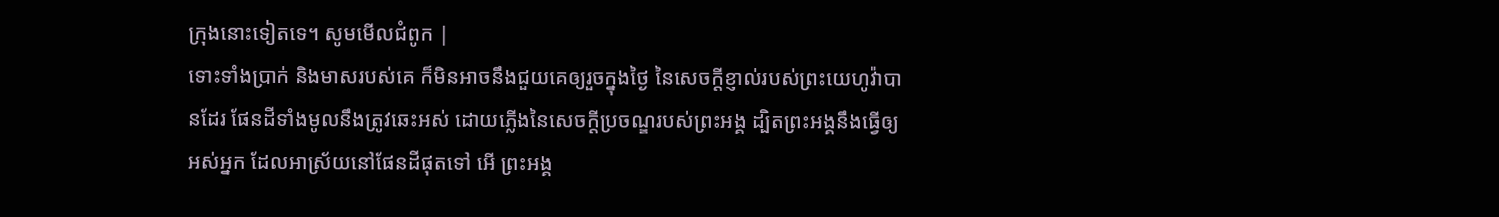ក្រុងនោះទៀតទេ។ សូមមើលជំពូក |
ទោះទាំងប្រាក់ និងមាសរបស់គេ ក៏មិនអាចនឹងជួយគេឲ្យរួចក្នុងថ្ងៃ នៃសេចក្ដីខ្ញាល់របស់ព្រះយេហូវ៉ាបានដែរ ផែនដីទាំងមូលនឹងត្រូវឆេះអស់ ដោយភ្លើងនៃសេចក្ដីប្រចណ្ឌរបស់ព្រះអង្គ ដ្បិតព្រះអង្គនឹងធ្វើឲ្យអស់អ្នក ដែលអាស្រ័យនៅផែនដីផុតទៅ អើ ព្រះអង្គ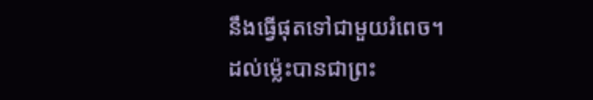នឹងធ្វើផុតទៅជាមួយរំពេច។
ដល់ម៉្លេះបានជាព្រះ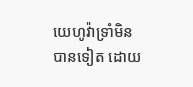យេហូវ៉ាទ្រាំមិនបានទៀត ដោយ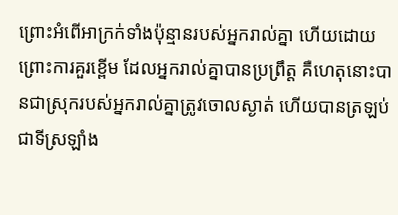ព្រោះអំពើអាក្រក់ទាំងប៉ុន្មានរបស់អ្នករាល់គ្នា ហើយដោយព្រោះការគួរខ្ពើម ដែលអ្នករាល់គ្នាបានប្រព្រឹត្ត គឺហេតុនោះបានជាស្រុករបស់អ្នករាល់គ្នាត្រូវចោលស្ងាត់ ហើយបានត្រឡប់ជាទីស្រឡាំង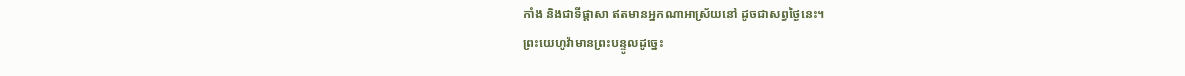កាំង និងជាទីផ្ដាសា ឥតមានអ្នកណាអាស្រ័យនៅ ដូចជាសព្វថ្ងៃនេះ។
ព្រះយេហូវ៉ាមានព្រះបន្ទូលដូច្នេះ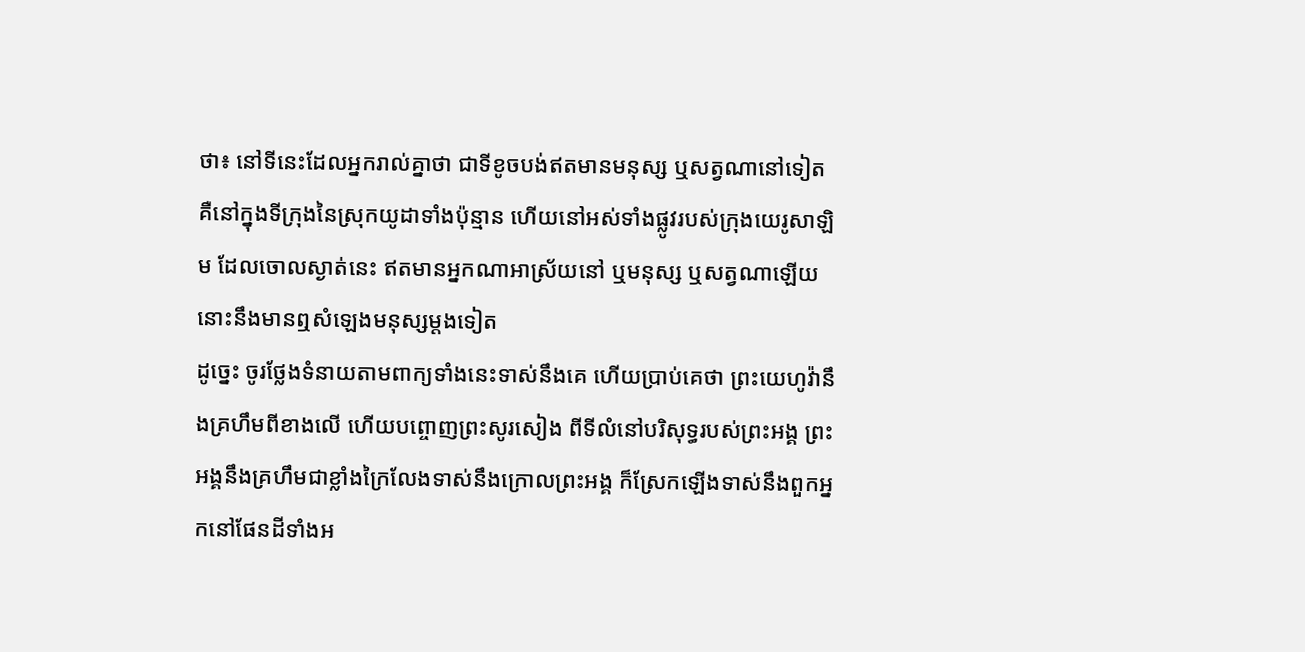ថា៖ នៅទីនេះដែលអ្នករាល់គ្នាថា ជាទីខូចបង់ឥតមានមនុស្ស ឬសត្វណានៅទៀត គឺនៅក្នុងទីក្រុងនៃស្រុកយូដាទាំងប៉ុន្មាន ហើយនៅអស់ទាំងផ្លូវរបស់ក្រុងយេរូសាឡិម ដែលចោលស្ងាត់នេះ ឥតមានអ្នកណាអាស្រ័យនៅ ឬមនុស្ស ឬសត្វណាឡើយ នោះនឹងមានឮសំឡេងមនុស្សម្តងទៀត
ដូច្នេះ ចូរថ្លែងទំនាយតាមពាក្យទាំងនេះទាស់នឹងគេ ហើយប្រាប់គេថា ព្រះយេហូវ៉ានឹងគ្រហឹមពីខាងលើ ហើយបព្ចោញព្រះសូរសៀង ពីទីលំនៅបរិសុទ្ធរបស់ព្រះអង្គ ព្រះអង្គនឹងគ្រហឹមជាខ្លាំងក្រៃលែងទាស់នឹងក្រោលព្រះអង្គ ក៏ស្រែកឡើងទាស់នឹងពួកអ្នកនៅផែនដីទាំងអ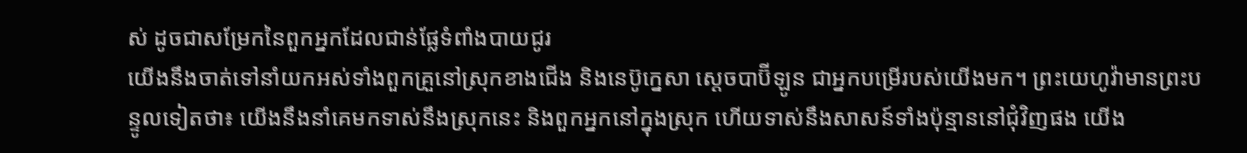ស់ ដូចជាសម្រែកនៃពួកអ្នកដែលជាន់ផ្លែទំពាំងបាយជូរ
យើងនឹងចាត់ទៅនាំយកអស់ទាំងពួកគ្រួនៅស្រុកខាងជើង និងនេប៊ូក្នេសា ស្តេចបាប៊ីឡូន ជាអ្នកបម្រើរបស់យើងមក។ ព្រះយេហូវ៉ាមានព្រះបន្ទូលទៀតថា៖ យើងនឹងនាំគេមកទាស់នឹងស្រុកនេះ និងពួកអ្នកនៅក្នុងស្រុក ហើយទាស់នឹងសាសន៍ទាំងប៉ុន្មាននៅជុំវិញផង យើង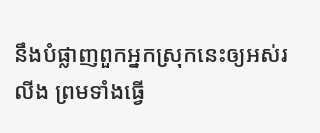នឹងបំផ្លាញពួកអ្នកស្រុកនេះឲ្យអស់រលីង ព្រមទាំងធ្វើ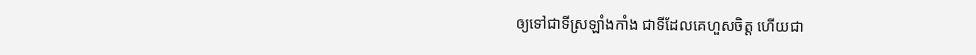ឲ្យទៅជាទីស្រឡាំងកាំង ជាទីដែលគេហួសចិត្ត ហើយជា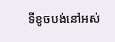ទីខូចបង់នៅអស់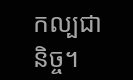កល្បជានិច្ច។